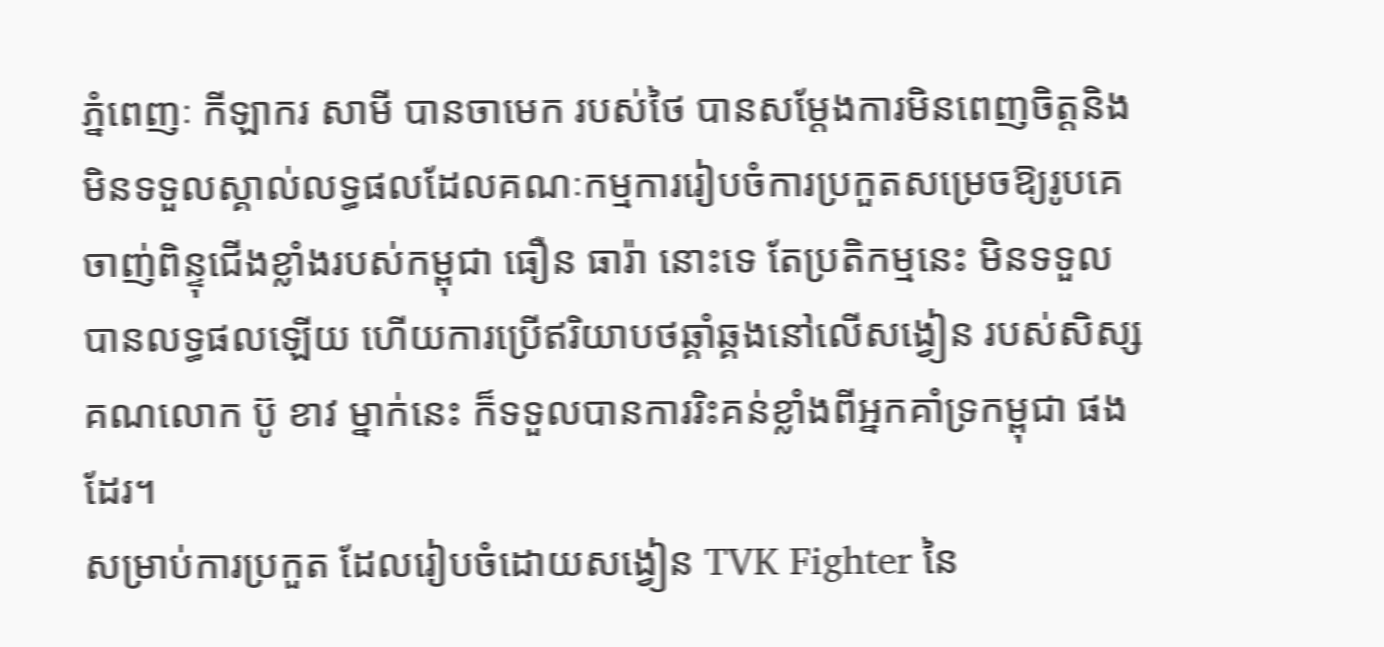ភ្នំពេញៈ កីឡាករ សាមី បានចាមេក របស់ថៃ បានសម្តែងការមិនពេញចិត្តនិងមិនទទួលស្គាល់លទ្ធផលដែលគណៈកម្មការរៀបចំការប្រកួតសម្រេចឱ្យរូបគេចាញ់ពិន្ទុជើងខ្លាំងរបស់កម្ពុជា ធឿន ធារ៉ា នោះទេ តែប្រតិកម្មនេះ មិនទទួលបានលទ្ធផលឡើយ ហើយការប្រើឥរិយាបថឆ្គាំឆ្គងនៅលើសង្វៀន របស់សិស្សគណលោក ប៊ូ ខាវ ម្នាក់នេះ ក៏ទទួលបានការរិះគន់ខ្លាំងពីអ្នកគាំទ្រកម្ពុជា ផងដែរ។
សម្រាប់ការប្រកួត ដែលរៀបចំដោយសង្វៀន TVK Fighter នៃ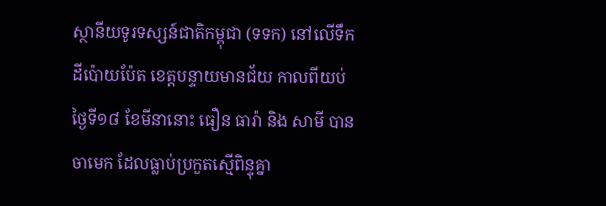ស្ថានីយទូរទស្សន៍ជាតិកម្ពុជា (ទទក) នៅលើទឹកដីប៉ោយប៉ែត ខេត្តបន្ទាយមានជ័យ កាលពីយប់ថ្ងៃទី១៨ ខែមីនានោះ ធឿន ធារ៉ា និង សាមី បានចាមេក ដែលធ្លាប់ប្រកួតស្មើពិន្ទុគ្នា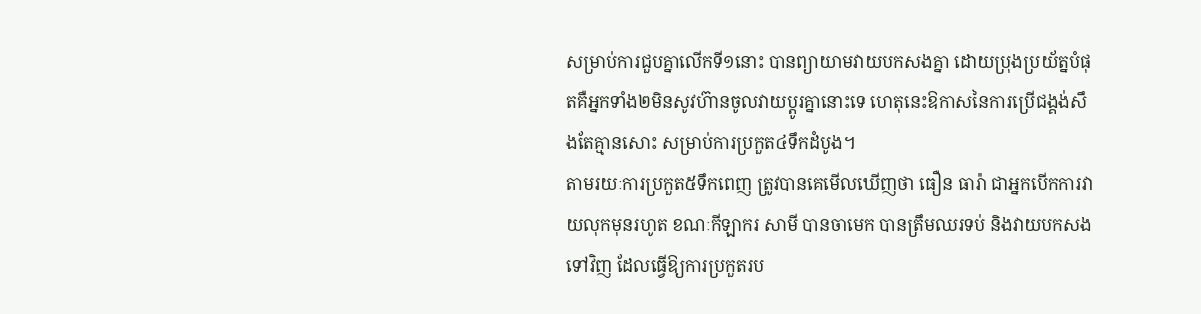សម្រាប់ការជួបគ្នាលើកទី១នោះ បានព្យាយាមវាយបកសងគ្នា ដោយប្រុងប្រយ័ត្នបំផុតគឺអ្នកទាំង២មិនសូវហ៊ានចូលវាយប្តូរគ្នានោះទេ ហេតុនេះឱកាសនៃការប្រើជង្គង់សឹងតែគ្មានសោះ សម្រាប់ការប្រកួត៤ទឹកដំបូង។
តាមរយៈការប្រកួត៥ទឹកពេញ ត្រូវបានគេមើលឃើញថា ធឿន ធារ៉ា ជាអ្នកបើកការវាយលុកមុនរហូត ខណៈកីឡាករ សាមី បានចាមេក បានត្រឹមឈរទប់ និងវាយបកសងទៅវិញ ដែលធ្វើឱ្យការប្រកួតរប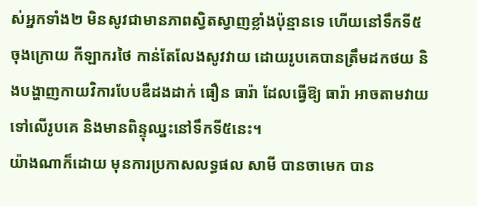ស់អ្នកទាំង២ មិនសូវជាមានភាពស្វិតស្វាញខ្លាំងប៉ុន្មានទេ ហើយនៅទឹកទី៥ចុងក្រោយ កីឡាករថៃ កាន់តែលែងសូវវាយ ដោយរូបគេបានត្រឹមដកថយ និងបង្ហាញកាយវិការបែបឌឺដងដាក់ ធឿន ធារ៉ា ដែលធ្វើឱ្យ ធារ៉ា អាចតាមវាយទៅលើរូបគេ និងមានពិន្ទុឈ្នះនៅទឹកទី៥នេះ។
យ៉ាងណាក៏ដោយ មុនការប្រកាសលទ្ធផល សាមី បានចាមេក បាន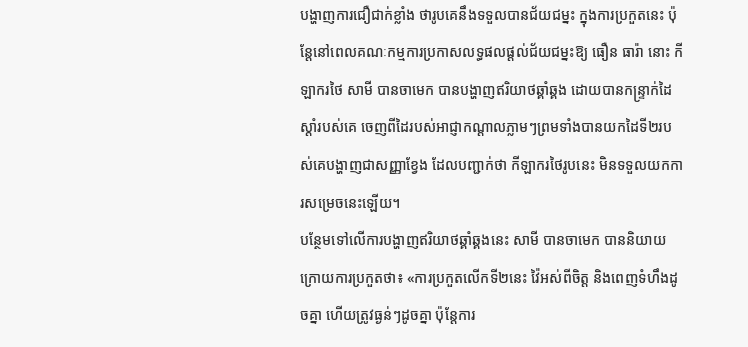បង្ហាញការជឿជាក់ខ្លាំង ថារូបគេនឹងទទួលបានជ័យជម្នះ ក្នុងការប្រកួតនេះ ប៉ុន្តែនៅពេលគណៈកម្មការប្រកាសលទ្ធផលផ្តល់ជ័យជម្នះឱ្យ ធឿន ធារ៉ា នោះ កីឡាករថៃ សាមី បានចាមេក បានបង្ហាញឥរិយាថឆ្គាំឆ្គង ដោយបានកន្ទ្រាក់ដៃស្តាំរបស់គេ ចេញពីដៃរបស់អាជ្ញាកណ្តាលភ្លាមៗព្រមទាំងបានយកដៃទី២របស់គេបង្ហាញជាសញ្ញាខ្វែង ដែលបញ្ជាក់ថា កីឡាករថៃរូបនេះ មិនទទួលយកការសម្រេចនេះឡើយ។
បន្ថែមទៅលើការបង្ហាញឥរិយាថឆ្គាំឆ្គងនេះ សាមី បានចាមេក បាននិយាយក្រោយការប្រកួតថា៖ «ការប្រកួតលើកទី២នេះ វ៉ៃអស់ពីចិត្ត និងពេញទំហឹងដូចគ្នា ហើយត្រូវធ្ងន់ៗដូចគ្នា ប៉ុន្តែការ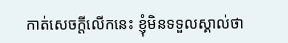កាត់សេចក្តីលើកនេះ ខ្ញុំមិនទទួលស្គាល់ថា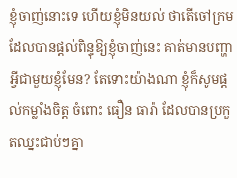ខ្ញុំចាញ់នោះទេ ហើយខ្ញុំមិនយល់ ថាតើចៅក្រម ដែលបានផ្តល់ពិន្ទុឱ្យខ្ញុំចាញ់នេះ គាត់មានបញ្ហាអ្វីជាមួយខ្ញុំមែន? តែទោះយ៉ាងណា ខ្ញុំក៏សូមផ្តល់កម្លាំងចិត្ត ចំពោះ ធឿន ធារ៉ា ដែលបានប្រកួតឈ្នះជាប់ៗគ្នា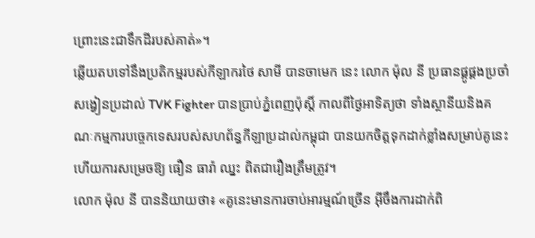ព្រោះនេះជាទឹកដីរបស់គាត់»។
ឆ្លើយតបទៅនឹងប្រតិកម្មរបស់កីឡាករថៃ សាមី បានចាមេក នេះ លោក ម៉ុល នី ប្រធានផ្គូផ្គងប្រចាំសង្វៀនប្រដាល់ TVK Fighter បានប្រាប់ភ្នំពេញប៉ុស្តិ៍ កាលពីថ្ងៃអាទិត្យថា ទាំងស្ថានីយនិងគណៈកម្មការបច្ចេកទេសរបស់សហព័ន្ធកីឡាប្រដាល់កម្ពុជា បានយកចិត្តទុកដាក់ខ្លាំងសម្រាប់គូនេះ ហើយការសម្រេចឱ្យ ធឿន ធារ៉ា ឈ្នះ ពិតជារឿងត្រឹមត្រូវ។
លោក ម៉ុល នី បាននិយាយថា៖ «គូនេះមានការចាប់អារម្មណ៍ច្រើន អ៊ីចឹងការដាក់ពិ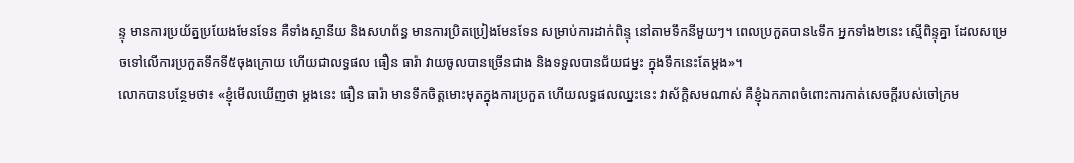ន្ទុ មានការប្រយ័ត្នប្រយែងមែនទែន គឺទាំងស្ថានីយ និងសហព័ន្ធ មានការប្រិតប្រៀងមែនទែន សម្រាប់ការដាក់ពិន្ទុ នៅតាមទឹកនីមួយៗ។ ពេលប្រកួតបាន៤ទឹក អ្នកទាំង២នេះ ស្មើពិន្ទុគ្នា ដែលសម្រេចទៅលើការប្រកួតទឹកទី៥ចុងក្រោយ ហើយជាលទ្ធផល ធឿន ធារ៉ា វាយចូលបានច្រើនជាង និងទទួលបានជ័យជម្នះ ក្នុងទឹកនេះតែម្តង»។
លោកបានបន្ថែមថា៖ «ខ្ញុំមើលឃើញថា ម្តងនេះ ធឿន ធារ៉ា មានទឹកចិត្តមោះមុតក្នុងការប្រកួត ហើយលទ្ធផលឈ្នះនេះ វាស័ក្តិសមណាស់ គឺខ្ញុំឯកភាពចំពោះការកាត់សេចក្តីរបស់ចៅក្រម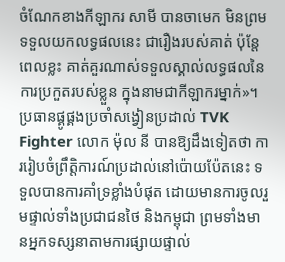ចំណែកខាងកីឡាករ សាមី បានចាមេក មិនព្រមទទួលយកលទ្ធផលនេះ ជារឿងរបស់គាត់ ប៉ុន្តែពេលខ្លះ គាត់គួរណាស់ទទួលស្គាល់លទ្ធផលនៃការប្រកួតរបស់ខ្លួន ក្នុងនាមជាកីឡាករម្នាក់»។
ប្រធានផ្គូផ្គងប្រចាំសង្វៀនប្រដាល់ TVK Fighter លោក ម៉ុល នី បានឱ្យដឹងទៀតថា ការរៀបចំព្រឹត្តិការណ៍ប្រដាល់នៅប៉ោយប៉ែតនេះ ទទួលបានការគាំទ្រខ្លាំងបំផុត ដោយមានការចូលរួមផ្ទាល់ទាំងប្រជាជនថៃ និងកម្ពុជា ព្រមទាំងមានអ្នកទស្សនាតាមការផ្សាយផ្ទាល់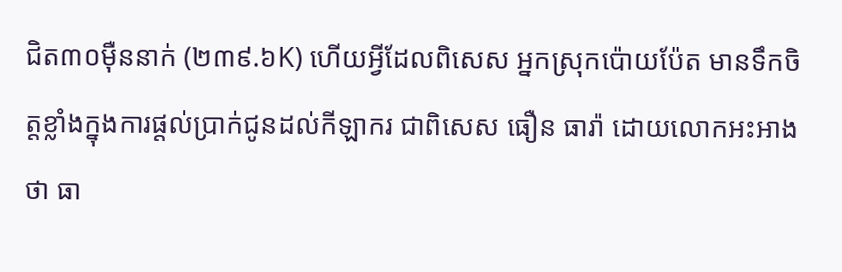ជិត៣០ម៉ឺននាក់ (២៣៩.៦K) ហើយអ្វីដែលពិសេស អ្នកស្រុកប៉ោយប៉ែត មានទឹកចិត្តខ្លាំងក្នុងការផ្តល់ប្រាក់ជូនដល់កីឡាករ ជាពិសេស ធឿន ធារ៉ា ដោយលោកអះអាងថា ធា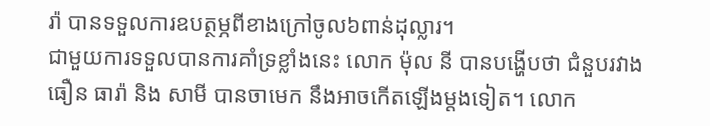រ៉ា បានទទួលការឧបត្ថម្ភពីខាងក្រៅចូល៦ពាន់ដុល្លារ។
ជាមួយការទទួលបានការគាំទ្រខ្លាំងនេះ លោក ម៉ុល នី បានបង្ហើបថា ជំនួបរវាង ធឿន ធារ៉ា និង សាមី បានចាមេក នឹងអាចកើតឡើងម្តងទៀត។ លោក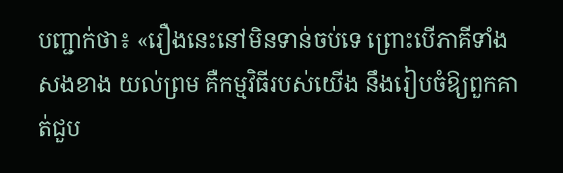បញ្ជាក់ថា៖ «រឿងនេះនៅមិនទាន់ចប់ទេ ព្រោះបើភាគីទាំងសងខាង យល់ព្រម គឺកម្មវិធីរបស់យើង នឹងរៀបចំឱ្យពួកគាត់ជួប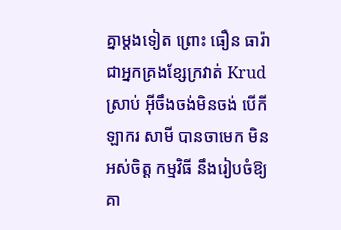គ្នាម្តងទៀត ព្រោះ ធឿន ធារ៉ា ជាអ្នកគ្រងខ្សែក្រវាត់ Krud ស្រាប់ អ៊ីចឹងចង់មិនចង់ បើកីឡាករ សាមី បានចាមេក មិនអស់ចិត្ត កម្មវិធី នឹងរៀបចំឱ្យគា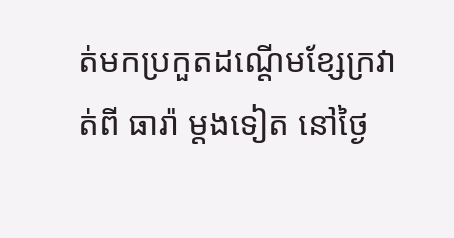ត់មកប្រកួតដណ្តើមខ្សែក្រវាត់ពី ធារ៉ា ម្តងទៀត នៅថ្ងៃ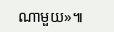ណាមួយ»៕